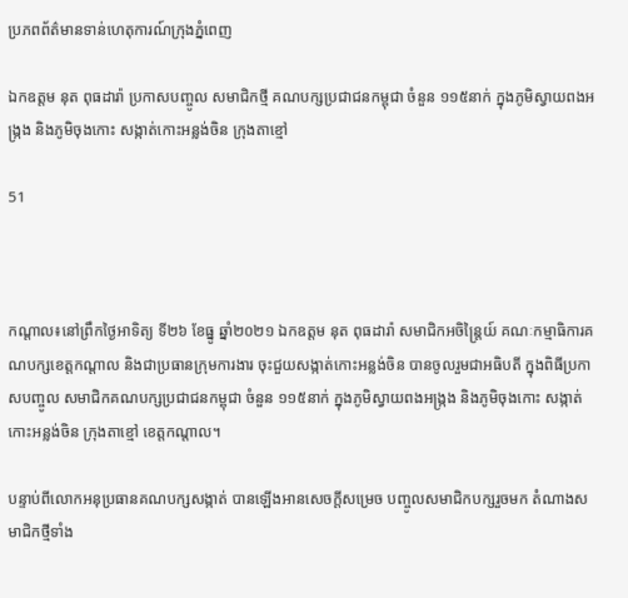ប្រភពព័ត៌មានទាន់ហេតុការណ៍ក្រុងភ្នំពេញ

ឯកឧត្តម នុត ពុធដារ៉ា ប្រកាសបញ្ចូល សមាជិកថ្មី គណបក្សប្រជាជនកម្ពុជា ចំនួន ១១៥នាក់ ក្នុងភូមិស្វាយពងអង្ក្រង និងភូមិចុងកោះ សង្កាត់កោះអន្លង់ចិន ក្រុងតាខ្មៅ

51



កណ្ដាល៖នៅព្រឹកថ្ងៃអាទិត្យ ទី២៦ ខែធ្នូ ឆ្នាំ២០២១ ឯកឧត្ដម នុត ពុធដារ៉ា សមាជិកអចិន្ត្រៃយ៍ គណៈកម្មាធិការគណបក្សខេត្តកណ្តាល និងជាប្រធានក្រុមការងារ ចុះជួយសង្កាត់កោះអន្លង់ចិន បានចូលរួមជាអធិបតី ក្នុងពិធីប្រកាសបញ្ចូល សមាជិកគណបក្សប្រជាជនកម្ពុជា ចំនួន ១១៥នាក់ ក្នុងភូមិស្វាយពងអង្ក្រង និងភូមិចុងកោះ សង្កាត់កោះអន្លង់ចិន ក្រុងតាខ្មៅ ខេត្តកណ្តាល។

បន្ទាប់ពីលោកអនុប្រធានគណបក្សសង្កាត់ បានឡើងអានសេចក្តីសម្រេច បញ្ចូលសមាជិកបក្សរួចមក តំណាងសមាជិកថ្មីទាំង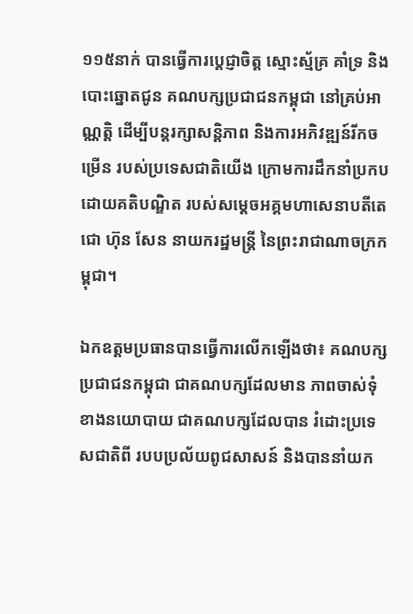១១៥នាក់ បានធ្វើការប្តេជ្ញាចិត្ត ស្មោះស្ម័គ្រ គាំទ្រ និងបោះឆ្នោតជូន គណបក្សប្រជាជនកម្ពុជា នៅគ្រប់អាណ្ណត្តិ ដើម្បីបន្តរក្សាសន្តិភាព និងការអភិវឌ្ឍន៍រីកចម្រើន របស់ប្រទេសជាតិយើង ក្រោមការដឹកនាំប្រកប ដោយគតិបណ្ឌិត របស់សម្តេចអគ្គមហាសេនាបតីតេជោ ហ៊ុន សែន នាយករដ្ឋមន្ត្រី នៃព្រះរាជាណាចក្រកម្ពុជា។

ឯកឧត្តមប្រធានបានធ្វើការលើកឡើងថា៖ គណបក្សប្រជាជនកម្ពុជា ជាគណបក្សដែលមាន ភាពចាស់ទុំខាងនយោបាយ ជាគណបក្សដែលបាន រំដោះប្រទេសជាតិពី របបប្រល័យពូជសាសន៍ និងបាននាំយក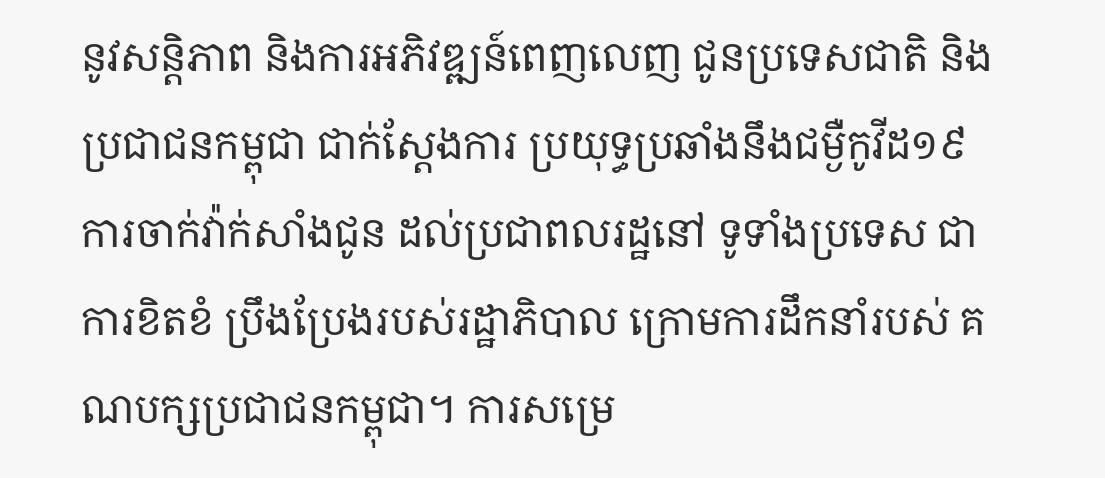នូវសន្តិភាព និងការអភិវឌ្ឍន៍ពេញលេញ ជូនប្រទេសជាតិ និងប្រជាជនកម្ពុជា ជាក់ស្តែងការ ប្រយុទ្ធប្រឆាំងនឹងជម្ងឺកូវីដ១៩ ការចាក់វ៉ាក់សាំងជូន ដល់ប្រជាពលរដ្ឋនៅ ទូទាំងប្រទេស ជាការខិតខំ ប្រឹងប្រែងរបស់រដ្ឋាភិបាល ក្រោមការដឹកនាំរបស់ គណបក្សប្រជាជនកម្ពុជា។ ការសម្រេ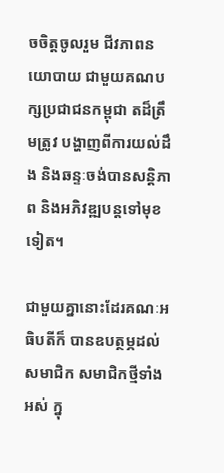ចចិត្តចូលរួម ជីវភាពនយោបាយ ជាមួយគណបក្សប្រជាជនកម្ពុជា តដ៏ត្រឹមត្រូវ បង្ហាញពីការយល់ដឹង និងឆន្ទៈចង់បានសន្តិភាព និងអភិវឌ្ឍបន្តទៅមុខទៀត។

ជាមួយគ្នានោះដែរគណៈអធិបតីក៏ បានឧបត្ថម្ភដល់សមាជិក សមាជិកថ្មីទាំងអស់ ក្នុ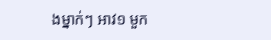ងម្នាក់ៗ អាវ១ មួក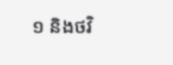១ និងថវិ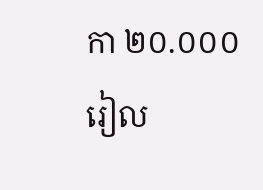កា ២០.០០០រៀល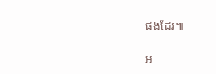ផងដែរ៕

អ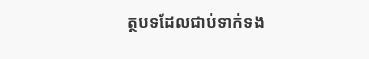ត្ថបទដែលជាប់ទាក់ទង